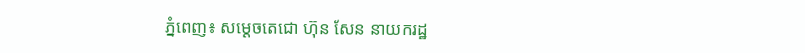ភ្នំពេញ៖ សម្ដេចតេជោ ហ៊ុន សែន នាយករដ្ឋ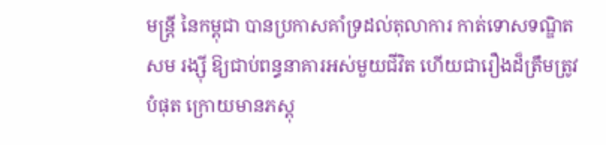មន្ដ្រី នៃកម្ពុជា បានប្រកាសគាំទ្រដល់តុលាការ កាត់ទោសទណ្ឌិត សម រង្ស៊ី ឱ្យជាប់ពន្ធនាគារអស់មួយជីវិត ហើយជារឿងដ៏ត្រឹមត្រូវបំផុត ក្រោយមានភស្តុ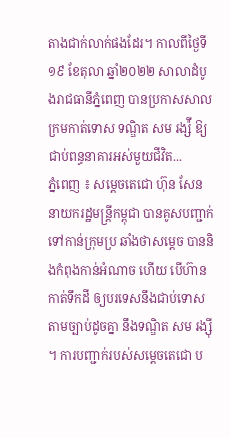តាងជាក់លាក់ផងដែរ។ កាលពីថ្ងៃទី១៩ ខែតុលា ឆ្នាំ២០២២ សាលាដំបូងរាជធានីភ្នំពេញ បានប្រកាសសាលក្រមកាត់ទោស ទណ្ឌិត សម រង្ស៉ី ឱ្យជាប់ពន្ធនាគារអស់មួយជីវិត...
ភ្នំពេញ ៖ សម្តេចតេជោ ហ៊ុន សែន នាយករដ្ឋមន្រ្តីកម្ពុជា បានគូសបញ្ជាក់ ទៅកាន់ក្រុមប្រ ឆាំងថាសម្តេច បាននិងកំពុងកាន់អំណាច ហើយ បើហ៊ានកាត់ទឹកដី ឲ្យបរទេសនឹងជាប់ទោស តាមច្បាប់ដូចគ្នា នឹងទណ្ឌិត សម រង្ស៊ី ។ ការបញ្ជាក់របស់សម្តេចតេជោ ប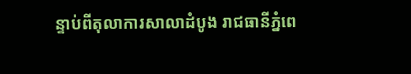ន្ទាប់ពីតុលាការសាលាដំបូង រាជធានីភ្នំពេ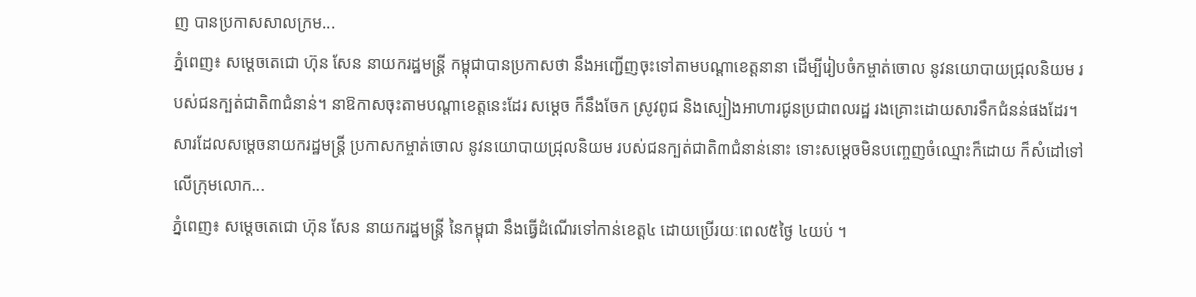ញ បានប្រកាសសាលក្រម...
ភ្នំពេញ៖ សម្ដេចតេជោ ហ៊ុន សែន នាយករដ្ឋមន្ដ្រី កម្ពុជាបានប្រកាសថា នឹងអញ្ជើញចុះទៅតាមបណ្ដាខេត្តនានា ដើម្បីរៀបចំកម្ចាត់ចោល នូវនយោបាយជ្រុលនិយម របស់ជនក្បត់ជាតិ៣ជំនាន់។ នាឱកាសចុះតាមបណ្ដាខេត្តនេះដែរ សម្ដេច ក៏នឹងចែក ស្រូវពូជ និងស្បៀងអាហារជូនប្រជាពលរដ្ឋ រងគ្រោះដោយសារទឹកជំនន់ផងដែរ។ សារដែលសម្តេចនាយករដ្ឋមន្រ្តី ប្រកាសកម្ចាត់ចោល នូវនយោបាយជ្រុលនិយម របស់ជនក្បត់ជាតិ៣ជំនាន់នោះ ទោះសម្តេចមិនបញ្ចេញចំឈ្មោះក៏ដោយ ក៏សំដៅទៅលើក្រុមលោក...
ភ្នំពេញ៖ សម្តេចតេជោ ហ៊ុន សែន នាយករដ្ឋមន្រ្តី នៃកម្ពុជា នឹងធ្វើដំណើរទៅកាន់ខេត្ត៤ ដោយប្រើរយៈពេល៥ថ្ងៃ ៤យប់ ។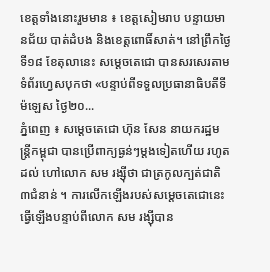ខេត្តទាំងនោះរួមមាន ៖ ខេត្តសៀមរាប បន្ទាយមានជ័យ បាត់ដំបង និងខេត្តពោធិ៍សាត់។ នៅព្រឹកថ្ងៃទី១៨ ខែតុលានេះ សម្តេចតេជោ បានសរសេរតាមទំព័រហ្វេសបុកថា «បន្ទាប់ពីទទួលប្រធានាធិបតីទីម៉ឡេស ថ្ងៃ២០...
ភ្នំពេញ ៖ សម្តេចតេជោ ហ៊ុន សែន នាយករដ្ឋមន្ត្រីកម្ពុជា បានប្រើពាក្យធ្ងន់ៗម្តងទៀតហើយ រហូតដល់ ហៅលោក សម រង្ស៊ីថា ជាត្រកូលក្បត់ជាតិ៣ជំនាន់ ។ ការលើកឡើងរបស់សម្តេចតេជោនេះ ធ្វើឡើងបន្ទាប់ពីលោក សម រង្ស៊ីបាន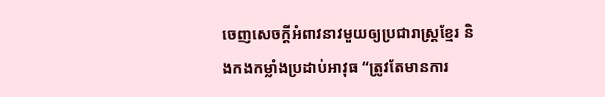ចេញសេចក្តីអំពាវនាវមួយឲ្យប្រជារាស្ត្រខ្មែរ និងកងកម្លាំងប្រដាប់អាវុធ “ត្រូវតែមានការ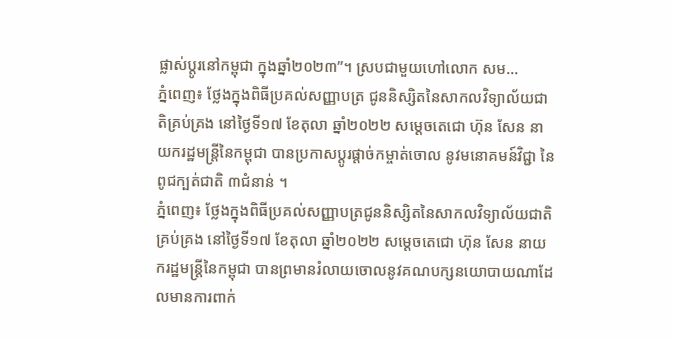ផ្លាស់ប្តូរនៅកម្ពុជា ក្នុងឆ្នាំ២០២៣”។ ស្របជាមួយហៅលោក សម...
ភ្នំពេញ៖ ថ្លែងក្នុងពិធីប្រគល់សញ្ញាបត្រ ជូននិស្សិតនៃសាកលវិទ្យាល័យជាតិគ្រប់គ្រង នៅថ្ងៃទី១៧ ខែតុលា ឆ្នាំ២០២២ សម្ដេចតេជោ ហ៊ុន សែន នាយករដ្ឋមន្រ្តីនៃកម្ពុជា បានប្រកាសប្ដូរផ្តាច់កម្ចាត់ចោល នូវមនោគមន៍វិជ្ជា នៃពូជក្បត់ជាតិ ៣ជំនាន់ ។
ភ្នំពេញ៖ ថ្លែងក្នុងពិធីប្រគល់សញ្ញាបត្រជូននិស្សិតនៃសាកលវិទ្យាល័យជាតិគ្រប់គ្រង នៅថ្ងៃទី១៧ ខែតុលា ឆ្នាំ២០២២ សម្ដេចតេជោ ហ៊ុន សែន នាយករដ្ឋមន្រ្តីនៃកម្ពុជា បានព្រមានរំលាយចោលនូវគណបក្សនយោបាយណាដែលមានការពាក់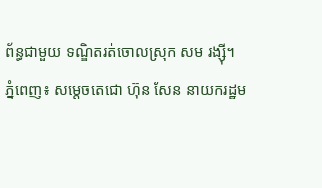ព័ន្ធជាមួយ ទណ្ឌិតរត់ចោលស្រុក សម រង្ស៊ី។
ភ្នំពេញ៖ សម្ដេចតេជោ ហ៊ុន សែន នាយករដ្ឋម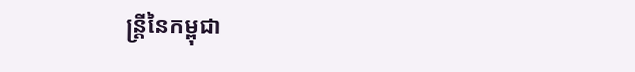ន្ត្រីនៃកម្ពុជា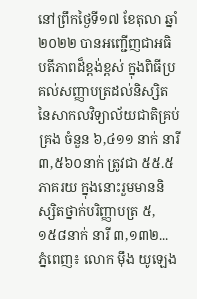នៅព្រឹកថ្ងៃទី១៧ ខែតុលា ឆ្នាំ២០២២ បានអញ្ជើញជាអធិបតីភាពដ៏ខ្ពង់ខ្ពស់ ក្នុងពិធីប្រគល់សញ្ញាបត្រដល់និស្សិតនៃសាកលវិទ្យាល័យជាតិគ្រប់គ្រង ចំនួន ៦,៤១១ នាក់ នារី ៣,៥៦០នាក់ ត្រូវជា ៥៥.៥ ភាគរយ ក្នុងនោះរួមមាននិស្សិតថ្នាក់បរិញ្ញាបត្រ ៥,១៥៨នាក់ នារី ៣,១៣២...
ភ្នំពេញ៖ លោក ម៉ឹង យូឡេង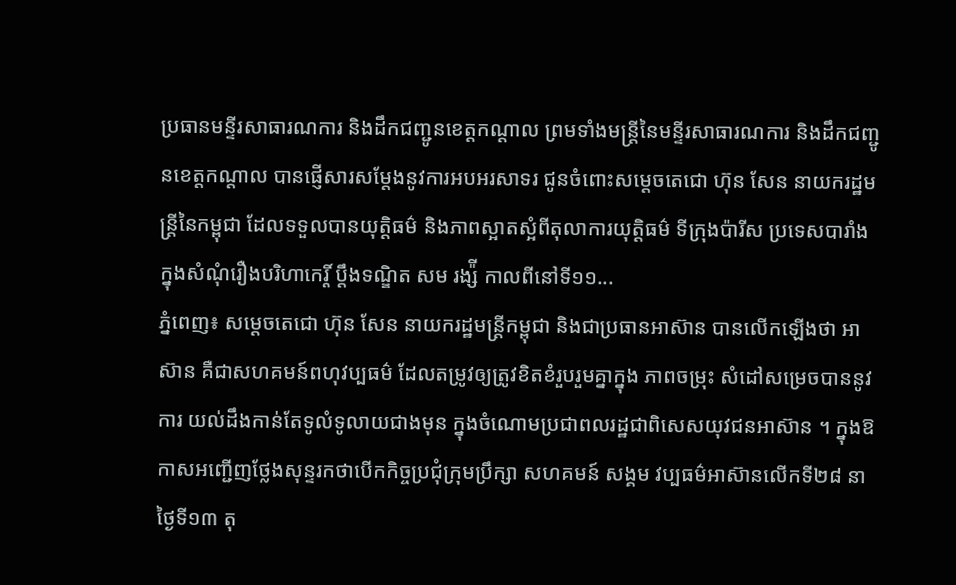ប្រធានមន្ទីរសាធារណការ និងដឹកជញ្ជូនខេត្តកណ្ដាល ព្រមទាំងមន្រ្តីនៃមន្ទីរសាធារណការ និងដឹកជញ្ជូនខេត្តកណ្ដាល បានផ្ញើសារសម្តែងនូវការអបអរសាទរ ជូនចំពោះសម្តេចតេជោ ហ៊ុន សែន នាយករដ្ឋមន្ត្រីនៃកម្ពុជា ដែលទទួលបានយុត្តិធម៌ និងភាពស្អាតស្អំពីតុលាការយុត្តិធម៌ ទីក្រុងប៉ារីស ប្រទេសបារាំង ក្នុងសំណុំរឿងបរិហាកេរ្តិ៍ ប្តឹងទណ្ឌិត សម រង្ស៉ី កាលពីនៅទី១១...
ភ្នំពេញ៖ សម្ដេចតេជោ ហ៊ុន សែន នាយករដ្ឋមន្ត្រីកម្ពុជា និងជាប្រធានអាស៊ាន បានលើកឡើងថា អាស៊ាន គឺជាសហគមន៍ពហុវប្បធម៌ ដែលតម្រូវឲ្យត្រូវខិតខំរួបរួមគ្នាក្នុង ភាពចម្រុះ សំដៅសម្រេចបាននូវការ យល់ដឹងកាន់តែទូលំទូលាយជាងមុន ក្នុងចំណោមប្រជាពលរដ្ឋជាពិសេសយុវជនអាស៊ាន ។ ក្នុងឱកាសអញ្ជើញថ្លែងសុន្ទរកថាបើកកិច្ចប្រជុំក្រុមប្រឹក្សា សហគមន៍ សង្គម វប្បធម៌អាស៊ានលើកទី២៨ នាថ្ងៃទី១៣ តុ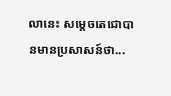លានេះ សម្តេចតេជោបានមានប្រសាសន៍ថា...